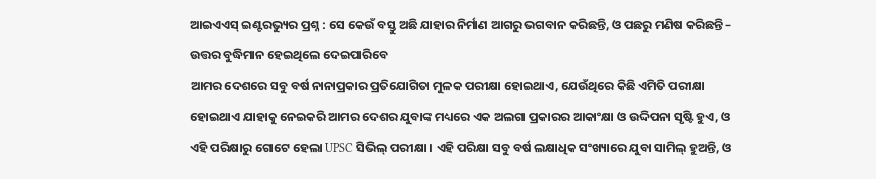ଆଇଏଏସ୍ ଇଣ୍ଟରଭ୍ୟୁର ପ୍ରଶ୍ନ : ସେ କେଉଁ ବସ୍ତୁ ଅଛି ଯାହାର ନିର୍ମାଣ ଆଗରୁ ଭଗବାନ କରିଛନ୍ତି, ଓ ପଛରୁ ମଣିଷ କରିଛନ୍ତି – ଉତ୍ତର ବୁଦ୍ଧିମାନ ହେଇଥିଲେ ଦେଇପାରିବେ
ଆମର ଦେଶରେ ସବୁ ବର୍ଷ ନାନାପ୍ରକାର ପ୍ରତିଯୋଗିତା ମୁଳକ ପରୀକ୍ଷା ହୋଇଥାଏ, ଯେଉଁଥିରେ କିଛି ଏମିତି ପରୀକ୍ଷା ହୋଇଥାଏ ଯାହାକୁ ନେଇକରି ଆମର ଦେଶର ଯୁବାଙ୍କ ମଧ୍ୟରେ ଏକ ଅଲଗା ପ୍ରକାରର ଆକାଂକ୍ଷା ଓ ଉଦ୍ଦିପନା ସୃଷ୍ଟି ହୁଏ, ଓ ଏହି ପରିକ୍ଷାରୁ ଗୋଟେ ହେଲା UPSC ସିଭିଲ୍ ପରୀକ୍ଷା । ଏହି ପରିକ୍ଷା ସବୁ ବର୍ଷ ଲକ୍ଷାଧିକ ସଂଖ୍ୟାରେ ଯୁବା ସାମିଲ୍ ହୁଅନ୍ତି, ଓ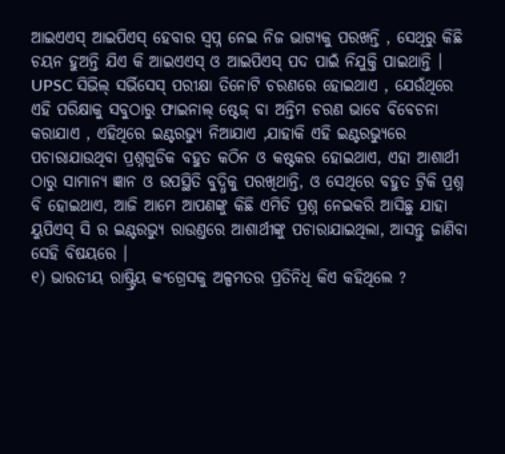ଆଇଏଏସ୍ ଆଇପିଏସ୍ ହେବାର ସ୍ୱପ୍ନ ନେଇ ନିଜ ଭାଗ୍ୟକୁ ପରଖନ୍ତି , ସେଥିରୁ କିଛି ଚୟନ ହୁଅନ୍ତି ଯିଏ କି ଆଇଏଏସ୍ ଓ ଆଇପିଏସ୍ ପଦ ପାଇଁ ନିଯୁକ୍ତି ପାଇଥାନ୍ତି । UPSC ସିଭିଲ୍ ସର୍ଭିସେସ୍ ପରୀକ୍ଷା ତିନୋଟି ଚରଣରେ ହୋଇଥାଏ , ଯେଉଁଥିରେ ଏହି ପରିକ୍ଷାକୁ ସବୁଠାରୁ ଫାଇନାଲ୍ ଷ୍ଟେଜ୍ ବା ଅନ୍ତିମ ଚରଣ ଭାବେ ବିବେଚନା କରାଯାଏ , ଏହିଥିରେ ଇଣ୍ଟରଭ୍ୟୁ ନିଆଯାଏ ,ଯାହାକି ଏହି ଇଣ୍ଟରଭ୍ୟୁରେ ପଚାରାଯାଉଥିବା ପ୍ରଶ୍ନଗୁଡିକ ବହୁତ କଠିନ ଓ କଷ୍ଟକର ହୋଇଥାଏ, ଏହା ଆଶାର୍ଥୀ ଠାରୁ ସାମାନ୍ୟ ଜ୍ଞାନ ଓ ଉପସ୍ଥିତି ବୁଦ୍ଧିକୁ ପରଖିଥାନ୍ତି, ଓ ସେଥିରେ ବହୁତ ଟ୍ରିକି ପ୍ରଶ୍ନ ବି ହୋଇଥାଏ, ଆଜି ଆମେ ଆପଣଙ୍କୁ କିଛି ଏମିତି ପ୍ରଶ୍ନ ନେଇକରି ଆସିଛୁ ଯାହା ୟୁପିଏସ୍ ସି ର ଇଣ୍ଟରଭ୍ୟୁ ରାଉଣ୍ତରେ ଆଶାର୍ଥୀଙ୍କୁ ପଚାରାଯାଇଥିଲା, ଆସନ୍ତୁ ଜାଣିବା ସେହି ବିଷୟରେ ।
୧) ଭାରତୀୟ ରାଷ୍ଟ୍ରିୟ କଂଗ୍ରେସକୁ ଅଳ୍ପମତର ପ୍ରତିନିଧି କିଏ କହିଥିଲେ ?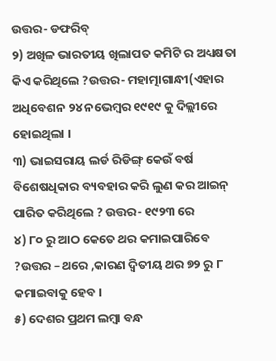ଉତ୍ତର- ଡଫରିବ୍
୨) ଅଖିଳ ଭାରତୀୟ ଖିଲାପତ କମିଟି ର ଅଧ୍ୟକ୍ଷତା କିଏ କରିଥିଲେ ?ଉତ୍ତର- ମହାତ୍ମାଗାନ୍ଧୀ(ଏହାର ଅଧିବେଶନ ୨୪ ନଭେମ୍ବର ୧୯୧୯ କୁ ଦିଲ୍ଲୀରେ ହୋଇଥିଲା ।
୩) ଭାଇସରାୟ ଲର୍ଡ ରିଡିଙ୍ଗ୍ କେଉଁ ବର୍ଷ ବିଶେଷଧିକାର ବ୍ୟବହାର କରି ଲୁଣ କର ଆଇନ୍ ପାରିତ କରିଥିଲେ ? ଉତ୍ତର- ୧୯୨୩ ରେ
୪) ୮୦ ରୁ ଆଠ କେତେ ଥର କମାଇପାରିବେ ?ଉତ୍ତର – ଥରେ ,କାରଣ ଦ୍ୱିତୀୟ ଥର ୭୨ ରୁ ୮ କମାଇବାକୁ ହେବ ।
୫) ଦେଶର ପ୍ରଥମ ଲମ୍ବା ବନ୍ଧ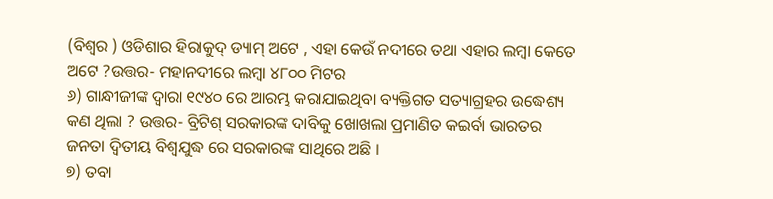(ବିଶ୍ୱର ) ଓଡିଶାର ହିରାକୁଦ୍ ଡ୍ୟାମ୍ ଅଟେ , ଏହା କେଉଁ ନଦୀରେ ତଥା ଏହାର ଲମ୍ବା କେତେ ଅଟେ ?ଉତ୍ତର- ମହାନଦୀରେ ଲମ୍ବା ୪୮୦୦ ମିଟର
୬) ଗାନ୍ଧୀଜୀଙ୍କ ଦ୍ୱାରା ୧୯୪୦ ରେ ଆରମ୍ଭ କରାଯାଇଥିବା ବ୍ୟକ୍ତିଗତ ସତ୍ୟାଗ୍ରହର ଉଦ୍ଧେଶ୍ୟ କଣ ଥିଲା ? ଉତ୍ତର- ବ୍ରିଟିଶ୍ ସରକାରଙ୍କ ଦାବିକୁ ଖୋଖଲା ପ୍ରମାଣିତ କଇର୍ବା ଭାରତର ଜନତା ଦ୍ୱିତୀୟ ବିଶ୍ୱଯୁଦ୍ଧ ରେ ସରକାରଙ୍କ ସାଥିରେ ଅଛି ।
୭) ତବା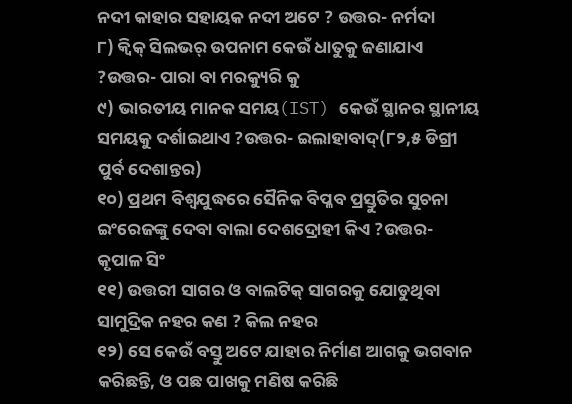ନଦୀ କାହାର ସହାୟକ ନଦୀ ଅଟେ ? ଉତ୍ତର- ନର୍ମଦା
୮) କ୍ୱିକ୍ ସିଲଭର୍ ଉପନାମ କେଉଁ ଧାତୁକୁ ଜଣାଯାଏ ?ଉତ୍ତର- ପାରା ବା ମରକ୍ୟୁରି କୁ
୯) ଭାରତୀୟ ମାନକ ସମୟ(IST) କେଉଁ ସ୍ଥାନର ସ୍ଥାନୀୟ ସମୟକୁ ଦର୍ଶାଇଥାଏ ?ଉତ୍ତର- ଇଲାହାବାଦ୍(୮୨,୫ ଡିଗ୍ରୀ ପୁର୍ବ ଦେଶାନ୍ତର)
୧୦) ପ୍ରଥମ ବିଶ୍ୱଯୁଦ୍ଧରେ ସୈନିକ ବିପ୍ଳବ ପ୍ରସ୍ତୁତିର ସୁଚନା ଇଂରେଜଙ୍କୁ ଦେବା ବାଲା ଦେଶଦ୍ରୋହୀ କିଏ ?ଉତ୍ତର- କୃପାଳ ସିଂ
୧୧) ଉତ୍ତରୀ ସାଗର ଓ ବାଲଟିକ୍ ସାଗରକୁ ଯୋଡୁଥିବା ସାମୁଦ୍ରିକ ନହର କଣ ? କିଲ ନହର
୧୨) ସେ କେଉଁ ବସ୍ତୁ ଅଟେ ଯାହାର ନିର୍ମାଣ ଆଗକୁ ଭଗବାନ କରିଛନ୍ତି, ଓ ପଛ ପାଖକୁ ମଣିଷ କରିଛି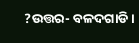?ଉତ୍ତର- ବଳଦଗାଡି ।